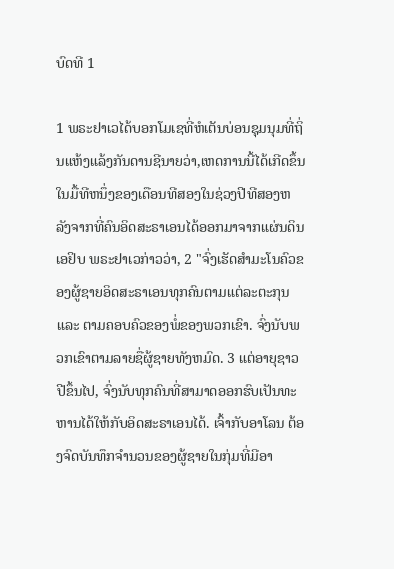ບົດທີ 1

1 ພຣະຢາເວໄດ້ບອກໂມເຊທີ່ຫໍເຕັນບ່ອນຊຸມນຸມທີ່ຖິ່ນແຫ້ງແລ້ງກັນດານຊີນາຍວ່າ,ເຫດການນີ້ໄດ້ເກີດຂຶ້ນໃນມື້ທີຫນຶ່ງຂອງເດືອນທີສອງໃນຊ່ວງປີທີສອງຫລັງຈາກທີ່ຄົນອິດສະຣາເອນໄດ້ອອກມາຈາກແຜ່ນດິນເອຢິບ ພຣະຢາເວກ່າວວ່າ, 2 "ຈົ່ງເຮັດສຳມະໂນຄົວຂອງຜູ້ຊາຍອິດສະຣາເອນທຸກຄົນຕາມແຕ່ລະຕະກຸນ ແລະ ຕາມຄອບຄົວຂອງພໍ່ຂອງພວກເຂົາ. ຈົ່ງນັບພວກເຂົາຕາມລາຍຊື່ຜູ້ຊາຍທັງຫມົດ. 3 ແຕ່ອາຍຸຊາວປີຂຶ້ນໄປ, ຈົ່ງນັບທຸກຄົນທີ່ສາມາດອອກຮົບເປັນທະຫານໄດ້ໃຫ້ກັບອິດສະຣາເອນໄດ້. ເຈົ້າກັບອາໂລນ ຕ້ອງຈົດບັນທຶກຈຳນວນຂອງຜູ້ຊາຍໃນກຸ່ມທີ່ມີອາ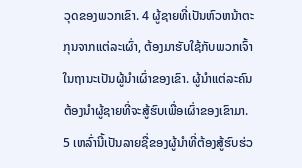ວຸດຂອງພວກເຂົາ. 4 ຜູ້ຊາຍທີ່ເປັນຫົວຫນ້າຕະກຸນຈາກແຕ່ລະເຜົ່າ, ຕ້ອງມາຮັບໃຊ້ກັບພວກເຈົ້າໃນຖານະເປັນຜູ້ນຳເຜົ່າຂອງເຂົາ. ຜູ້ນຳແຕ່ລະຄົນຕ້ອງນຳຜູ້ຊາຍທີ່ຈະສູ້ຮົບເພື່ອເຜົ່າຂອງເຂົາມາ. 5 ເຫລົ່ານີ້ເປັນລາຍຊື່ຂອງຜູ້ນຳທີ່ຕ້ອງສູ້ຮົບຮ່ວ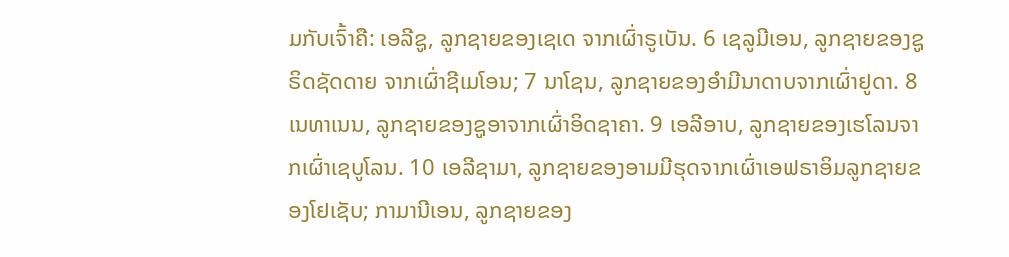ມກັບເຈົ້າຄື: ເອລີຊູ, ລູກຊາຍຂອງເຊເດ ຈາກເຜົ່າຣູເບັນ. 6 ເຊລູມີເອນ, ລູກຊາຍຂອງຊູຣິດຊັດດາຍ ຈາກເຜົ່າຊີເມໂອນ; 7 ນາໂຊນ, ລູກຊາຍຂອງອຳມີນາດາບຈາກເຜົ່າຢູດາ. 8 ເນທາເນນ, ລູກຊາຍຂອງຊູອາຈາກເຜົ່າອິດຊາຄາ. 9 ເອລີອາບ, ລູກຊາຍຂອງເຮໂລນຈາກເຜົ່າເຊບູໂລນ. 10 ເອລີຊາມາ, ລູກຊາຍຂອງອາມມີຮຸດຈາກເຜົ່າເອຟຣາອິມລູກຊາຍຂອງໂຢເຊັບ; ກາມານີເອນ, ລູກຊາຍຂອງ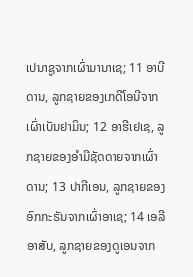ເປນາຊູຈາກເຜົ່າມານາເຊ; 11 ອາບີດານ, ລູກຊາຍຂອງເກດີໂອນີຈາກເຜົ່າເບັນຢາມິນ; 12 ອາຮີເຢເຊ, ລູກຊາຍຂອງອຳມີຊັດດາຍຈາກເຜົ່າດານ; 13 ປາກີເອນ, ລູກຊາຍຂອງອົກກະຣັນຈາກເຜົ່າອາເຊ; 14 ເອລີອາສັບ, ລູກຊາຍຂອງດູເອນຈາກ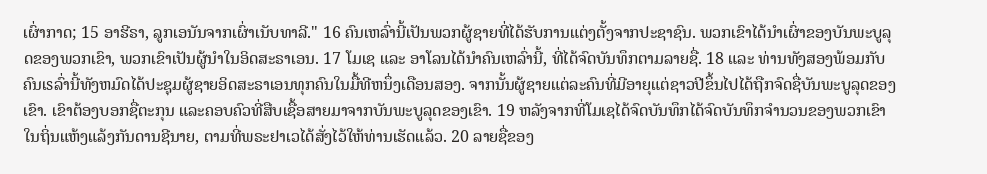ເຜົ່າກາດ; 15 ອາຮີຣາ, ລູກເອນັນຈາກເຜົ່າເນັບທາລີ." 16 ຄົນເຫລົ່ານີ້ເປັນພວກຜູ້ຊາຍທີ່ໄດ້ຮັບການແຕ່ງຕັ້ງຈາກປະຊາຊົນ. ພວກເຂົາໄດ້ນຳເຜົ່າຂອງບັນພະບູລຸດຂອງພວກເຂົາ, ພວກເຂົາເປັນຜູ້ນຳໃນອິດສະຣາເອນ. 17 ໂມເຊ ແລະ ອາໂລນໄດ້ນຳຄົນເຫລົ່ານີ້, ທີ່ໄດ້ຈົດບັນທຶກຕາມລາຍຊື່. 18 ແລະ ທ່ານທັງສອງພ້ອມກັບຄົນເsລົ່ານີ້ທັງຫມົດໄດ້ປະຊຸມຜູ້ຊາຍອິດສະຣາເອນທຸກຄົນໃນມື້ທີຫນຶ່ງເດືອນສອງ. ຈາກນັ້ນຜູ້ຊາຍແຕ່ລະຄົນທີ່ມີອາຍຸແຕ່ຊາວປີຂຶ້ນໄປໄດ້ຖືກຈົດຊື່ບັນພະບູລຸດຂອງເຂົາ. ເຂົາຕ້ອງບອກຊື່ຕະກຸນ ແລະຄອບຄົວທີ່ສືບເຊື້ອສາຍມາຈາກບັນພະບູລຸດຂອງເຂົາ. 19 ຫລັງຈາກທີ່ໂມເຊໄດ້ຈົດບັນທຶກໄດ້ຈົດບັນທຶກຈຳນວນຂອງພວກເຂົາໃນຖິ່ນແຫ້ງແລ້ງກັນດານຊີນາຍ, ຕາມທີ່ພຣະຢາເວໄດ້ສັ່ງໄວ້ໃຫ້ທ່ານເຮັດແລ້ວ. 20 ລາຍຊື່ຂອງ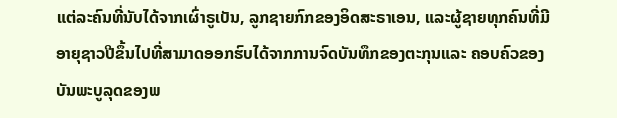ແຕ່ລະຄົນທີ່ນັບໄດ້ຈາກເຜົ່າຣູເບັນ, ລູກຊາຍກົກຂອງອິດສະຣາເອນ, ແລະຜູ້ຊາຍທຸກຄົນທີ່ມີອາຍຸຊາວປີຂຶ້ນໄປທີ່ສາມາດອອກຮົບໄດ້ຈາກການຈົດບັນທຶກຂອງຕະກຸນແລະ ຄອບຄົວຂອງບັນພະບູລຸດຂອງພ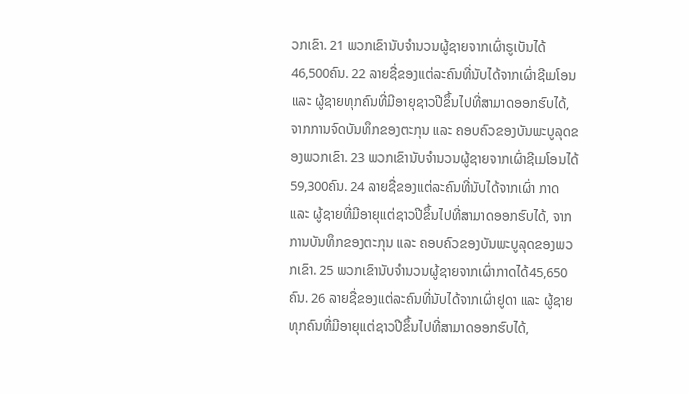ວກເຂົາ. 21 ພວກເຂົານັບຈຳນວນຜູ້ຊາຍຈາກເຜົ່າຣູເບັນໄດ້ 46,500ຄົນ. 22 ລາຍຊື່ຂອງແຕ່ລະຄົນທີ່ນັບໄດ້ຈາກເຜົ່າຊີເມໂອນ ແລະ ຜູ້ຊາຍທຸກຄົນທີ່ມີອາຍຸຊາວປີຂຶ້ນໄປທີ່ສາມາດອອກຮົບໄດ້, ຈາກການຈົດບັນທຶກຂອງຕະກຸນ ແລະ ຄອບຄົວຂອງບັນພະບູລຸດຂອງພວກເຂົາ. 23 ພວກເຂົານັບຈຳນວນຜູ້ຊາຍຈາກເຜົ່າຊີເມໂອນໄດ້ 59,300ຄົນ. 24 ລາຍຊື່ຂອງແຕ່ລະຄົນທີ່ນັບໄດ້ຈາກເຜົ່າ ກາດ ແລະ ຜູ້ຊາຍທີ່ມີອາຍຸແຕ່ຊາວປີຂຶ້ນໄປທີ່ສາມາດອອກຮົບໄດ້, ຈາກການບັນທຶກຂອງຕະກຸນ ແລະ ຄອບຄົວຂອງບັນພະບູລຸດຂອງພວກເຂົາ. 25 ພວກເຂົານັບຈຳນວນຜູ້ຊາຍຈາກເຜົ່າກາດໄດ້45,650ຄົນ. 26 ລາຍຊື່ຂອງແຕ່ລະຄົນທີ່ນັບໄດ້ຈາກເຜົ່າຢູດາ ແລະ ຜູ້ຊາຍທຸກຄົນທີ່ມີອາຍຸແຕ່ຊາວປີຂຶ້ນໄປທີ່ສາມາດອອກຮົບໄດ້,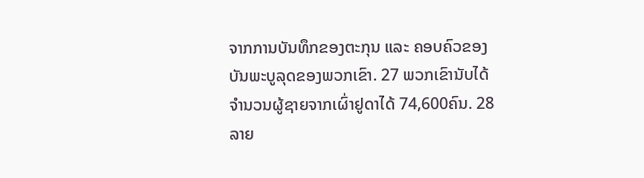ຈາກການບັນທຶກຂອງຕະກຸນ ແລະ ຄອບຄົວຂອງບັນພະບູລຸດຂອງພວກເຂົາ. 27 ພວກເຂົານັບໄດ້ຈຳນວນຜູ້ຊາຍຈາກເຜົ່າຢູດາໄດ້ 74,600ຄົນ. 28 ລາຍ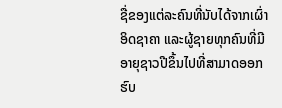ຊື່ຂອງແຕ່ລະຄົນທີ່ນັບໄດ້ຈາກເຜົ່າອິດຊາຄາ ແລະຜູ້ຊາຍທຸກຄົນທີ່ມີ ອາຍຸຊາວປີຂຶ້ນໄປທີ່ສາມາດອອກຮົບ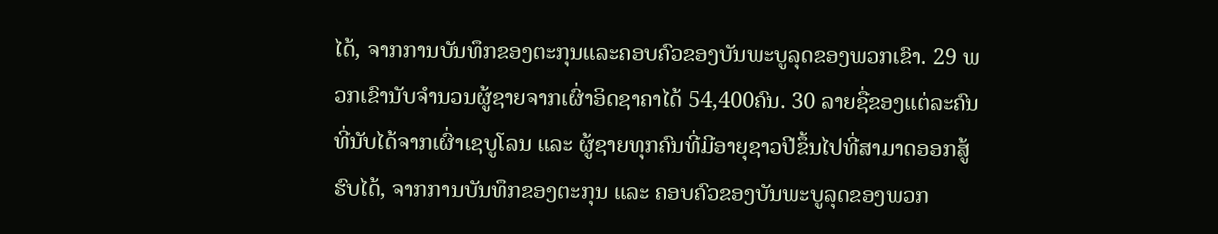ໄດ້, ຈາກການບັນທຶກຂອງຕະກຸນແລະຄອບຄົວຂອງບັນພະບູລຸດຂອງພວກເຂົາ. 29 ພວກເຂົານັບຈຳນວນຜູ້ຊາຍຈາກເຜົ່າອິດຊາຄາໄດ້ 54,400ຄົນ. 30 ລາຍຊື່ຂອງແຕ່ລະຄົນທີ່ນັບໄດ້ຈາກເຜົ່າເຊບູໂລນ ແລະ ຜູ້ຊາຍທຸກຄົນທີ່ມີອາຍຸຊາວປີຂຶ້ນໄປທີ່ສາມາດອອກສູ້ຮົບໄດ້, ຈາກການບັນທຶກຂອງຕະກຸນ ແລະ ຄອບຄົວຂອງບັນພະບູລຸດຂອງພວກ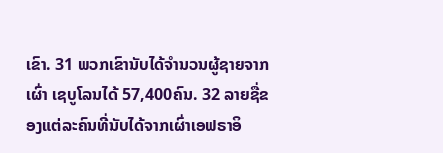ເຂົາ. 31 ພວກເຂົານັບໄດ້ຈຳນວນຜູ້ຊາຍຈາກເຜົ່າ ເຊບູໂລນໄດ້ 57,400ຄົນ. 32 ລາຍຊື່ຂອງແຕ່ລະຄົນທີ່ນັບໄດ້ຈາກເຜົ່າເອຟຣາອິ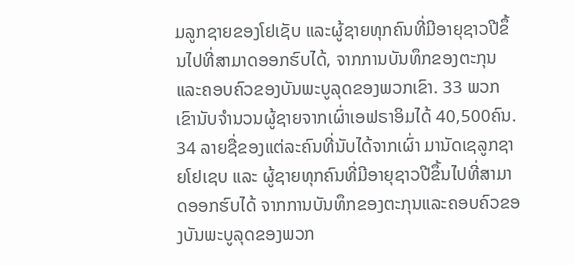ມລູກຊາຍຂອງໂຢເຊັບ ແລະຜູ້ຊາຍທຸກຄົນທີ່ມີອາຍຸຊາວປີຂຶ້ນໄປທີ່ສາມາດອອກຮົບໄດ້, ຈາກການບັນທຶກຂອງຕະກຸນແລະຄອບຄົວຂອງບັນພະບູລຸດຂອງພວກເຂົາ. 33 ພວກເຂົານັບຈຳນວນຜູ້ຊາຍຈາກເຜົ່າເອຟຣາອິມໄດ້ 40,500ຄົນ. 34 ລາຍຊື່ຂອງແຕ່ລະຄົນທີ່ນັບໄດ້ຈາກເຜົ່າ ມານັດເຊລູກຊາຍໂຢເຊບ ແລະ ຜູ້ຊາຍທຸກຄົນທີ່ມີອາຍຸຊາວປີຂຶ້ນໄປທີ່ສາມາດອອກຮົບໄດ້ ຈາກການບັນທຶກຂອງຕະກຸນແລະຄອບຄົວຂອງບັນພະບູລຸດຂອງພວກ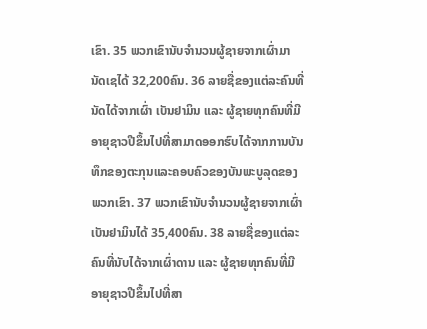ເຂົາ. 35 ພວກເຂົານັບຈຳນວນຜູ້ຊາຍຈາກເຜົ່າມານັດເຊໄດ້ 32,200ຄົນ. 36 ລາຍຊື່ຂອງແຕ່ລະຄົນທີ່ນັດໄດ້ຈາກເຜົ່າ ເບັນຢາມິນ ແລະ ຜູ້ຊາຍທຸກຄົນທີ່ມີອາຍຸຊາວປີຂຶ້ນໄປທີ່ສາມາດອອກຮົບໄດ້ຈາກການບັນທຶກຂອງຕະກຸນແລະຄອບຄົວຂອງບັນພະບູລຸດຂອງພວກເຂົາ. 37 ພວກເຂົານັບຈຳນວນຜູ້ຊາຍຈາກເຜົ່າເບັນຢາມິນໄດ້ 35,400ຄົນ. 38 ລາຍຊື່ຂອງແຕ່ລະຄົນທີ່ນັບໄດ້ຈາກເຜົ່າດານ ແລະ ຜູ້ຊາຍທຸກຄົນທີ່ມີອາຍຸຊາວປີຂຶ້ນໄປທີ່ສາ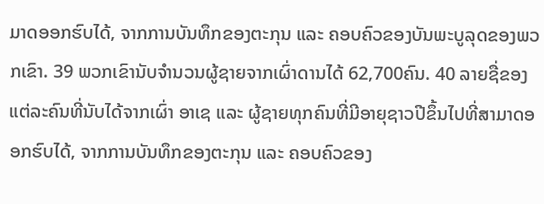ມາດອອກຮົບໄດ້, ຈາກການບັນທຶກຂອງຕະກຸນ ແລະ ຄອບຄົວຂອງບັນພະບູລຸດຂອງພວກເຂົາ. 39 ພວກເຂົານັບຈຳນວນຜູ້ຊາຍຈາກເຜົ່າດານໄດ້ 62,700ຄົນ. 40 ລາຍຊື່ຂອງແຕ່ລະຄົນທີ່ນັບໄດ້ຈາກເຜົ່າ ອາເຊ ແລະ ຜູ້ຊາຍທຸກຄົນທີ່ມີອາຍຸຊາວປີຂຶ້ນໄປທີ່ສາມາດອອກຮົບໄດ້, ຈາກການບັນທຶກຂອງຕະກຸນ ແລະ ຄອບຄົວຂອງ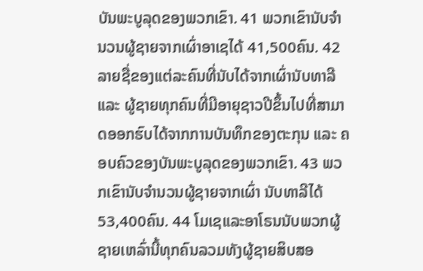ບັນພະບູລຸດຂອງພວກເຂົາ. 41 ພວກເຂົານັບຈຳນວນຜູ້ຊາຍຈາກເຜົ່າອາເຊໄດ້ 41,500ຄົນ. 42 ລາຍຊື່ຂອງແຕ່ລະຄົນທີ່ນັບໄດ້ຈາກເຜົ່ານັບທາລີ ແລະ ຜູ້ຊາຍທຸກຄົນທີ່ມີອາຍຸຊາວປີຂຶ້ນໄປທີ່ສາມາດອອກຮົບໄດ້ຈາກການບັນທຶກຂອງຕະກຸນ ແລະ ຄອບຄົວຂອງບັນພະບູລຸດຂອງພວກເຂົາ. 43 ພວກເຂົານັບຈຳນວນຜູ້ຊາຍຈາກເຜົ່າ ນັບທາລີໄດ້ 53,400ຄົນ. 44 ໂມເຊແລະອາໂຣນນັບພວກຜູ້ຊາຍເຫລົ່ານີ້ທຸກຄົນລວມທັງຜູ້ຊາຍສິບສອ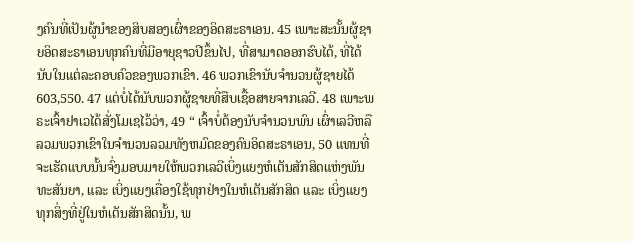ງຄົນທີ່ເປັນຜູ້ນຳຂອງສິບສອງເຜົ່າຂອງອິດສະຣາເອນ. 45 ເພາະສະນັ້ນຜູ້ຊາຍອິດສະຣາເອນທຸກຄົນທີ່ມີອາຍຸຊາວປີຂຶ້ນໄປ, ທີ່ສາມາດອອກຮົບໄດ້, ທີ່ໄດ້ນັບໃນແຕ່ລະຄອບຄົວຂອງພວກເຂົາ. 46 ພວກເຂົານັບຈຳນວນຜູ້ຊາຍໄດ້ 603,550. 47 ແຕ່ບໍ່ໄດ້ນັບພວກຜູ້ຊາຍທີ່ສືບເຊື້ອສາຍຈາກເລວີ. 48 ເພາະພຣະເຈົ້າຢາເວໄດ້ສັ່ງໂມເຊໄວ້ວ່າ, 49 “ ເຈົ້າບໍ່ຕ້ອງນັບຈຳນວນພົນ ເຜົ່າເລວີຫລືລວມພວກເຂົາໃນຈຳນວນລວມທັງຫມົດຂອງຄົນອິດສະຣາເອນ, 50 ແທນທີ່ຈະເຮັດແບບນັ້ນຈົ່ງມອບມາຍໃຫ້ພວກເລວີເບິ່ງແຍງຫໍເຕັນສັກສິດແຫ່ງພັນທະສັນຍາ, ແລະ ເບິ່ງແຍງເຄື່ອງໃຊ້ທຸກຢ່າງໃນຫໍເຕັນສັກສິດ ແລະ ເບິ່ງແຍງທຸກສິ່ງທີ່ຢູ່ໃນຫໍເຕັນສັກສິດນັ້ນ, ພ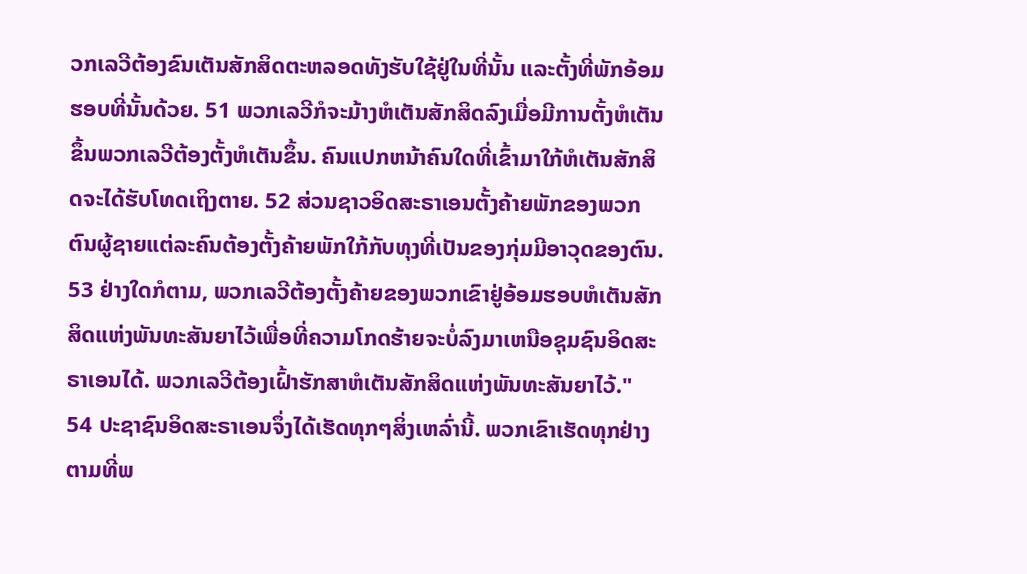ວກເລວີຕ້ອງຂົນເຕັນສັກສິດຕະຫລອດທັງຮັບໃຊ້ຢູ່ໃນທີ່ນັ້ນ ແລະຕັ້ງທີ່ພັກອ້ອມຮອບທີ່ນັ້ນດ້ວຍ. 51 ພວກເລວີກໍຈະມ້າງຫໍເຕັນສັກສິດລົງເມື່ອມີການຕັ້ງຫໍເຕັນຂຶ້ນພວກເລວີຕ້ອງຕັ້ງຫໍເຕັນຂຶ້ນ. ຄົນແປກຫນ້າຄົນໃດທີ່ເຂົ້າມາໃກ້ຫໍເຕັນສັກສິດຈະໄດ້ຮັບໂທດເຖິງຕາຍ. 52 ສ່ວນຊາວອິດສະຣາເອນຕັ້ງຄ້າຍພັກຂອງພວກຕົນຜູ້ຊາຍແຕ່ລະຄົນຕ້ອງຕັ້ງຄ້າຍພັກໃກ້ກັບທຸງທີ່ເປັນຂອງກຸ່ມມີອາວຸດຂອງຕົນ. 53 ຢ່າງໃດກໍຕາມ, ພວກເລວີຕ້ອງຕັ້ງຄ້າຍຂອງພວກເຂົາຢູ່ອ້ອມຮອບຫໍເຕັນສັກສິດແຫ່ງພັນທະສັນຍາໄວ້ເພື່ອທີ່ຄວາມໂກດຮ້າຍຈະບໍ່ລົງມາເຫນືອຊຸມຊົນອິດສະຣາເອນໄດ້. ພວກເລວີຕ້ອງເຝົ້າຮັກສາຫໍເຕັນສັກສິດແຫ່ງພັນທະສັນຍາໄວ້." 54 ປະຊາຊົນອິດສະຣາເອນຈຶ່ງໄດ້ເຮັດທຸກໆສິ່ງເຫລົ່ານີ້. ພວກເຂົາເຮັດທຸກຢ່າງຕາມທີ່ພ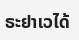ຣະຢາເວໄດ້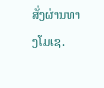ສັ່ງຜ່ານທາງໂມເຊ.